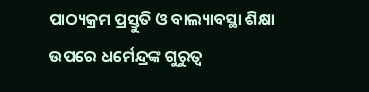ପାଠ୍ୟକ୍ରମ ପ୍ରସ୍ତୁତି ଓ ବାଲ୍ୟାବସ୍ଥା ଶିକ୍ଷା ଉପରେ ଧର୍ମେନ୍ଦ୍ରଙ୍କ ଗୁରୁତ୍ୱ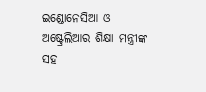ଇଣ୍ଡୋନେସିଆ ଓ ଅଷ୍ଟ୍ରେଲିଆର ଶିକ୍ଷା ମନ୍ତ୍ରୀଙ୍କ ସହ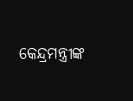କେନ୍ଦ୍ରମନ୍ତ୍ରୀଙ୍କ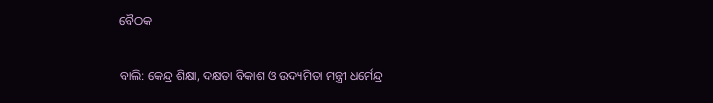ବୈଠକ

ବାଲି: କେନ୍ଦ୍ର ଶିକ୍ଷା, ଦକ୍ଷତା ବିକାଶ ଓ ଉଦ୍ୟମିତା ମନ୍ତ୍ରୀ ଧର୍ମେନ୍ଦ୍ର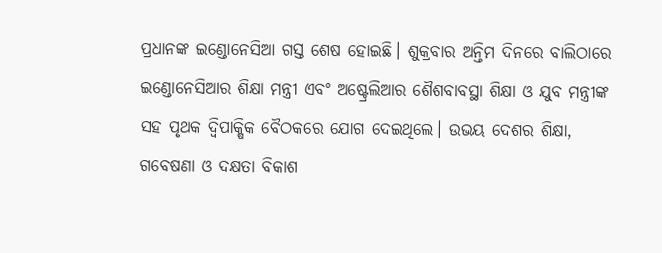ପ୍ରଧାନଙ୍କ ଇଣ୍ଡୋନେସିଆ ଗସ୍ତ‌ ‌ଶେଷ ହୋଇଛି। ଶୁକ୍ରବାର ଅନ୍ତିମ ଦିନରେ ବାଲିଠାରେ ଇଣ୍ଡୋନେସିଆର ଶିକ୍ଷା ମନ୍ତ୍ରୀ ଏବଂ ଅଷ୍ଟ୍ରେଲିଆର ଶୈଶବାବସ୍ଥା ଶିକ୍ଷା ଓ ଯୁବ ମନ୍ତ୍ରୀଙ୍କ ସହ ପୃଥକ ଦ୍ୱିପାକ୍ଷିକ ବୈଠକରେ ଯୋଗ ଦେଇଥିଲେ। ଉଭୟ ଦେଶର ଶିକ୍ଷା, ଗବେଷଣା ଓ ଦକ୍ଷତା ବିକାଶ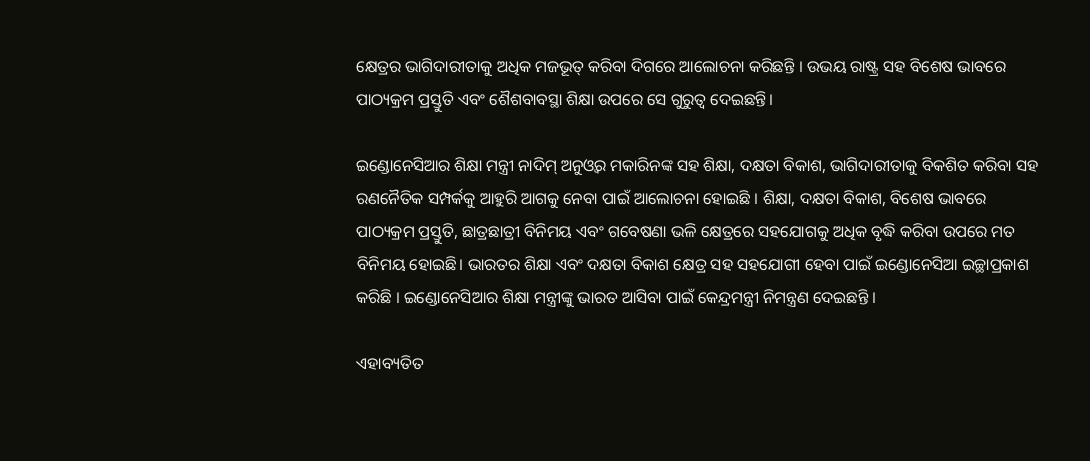କ୍ଷେତ୍ରର ଭାଗିଦାରୀତାକୁ ଅଧିକ ମଜଭୂତ୍ କରିବା ଦିଗରେ ଆଲୋଚନା କରିଛନ୍ତି । ଉଭୟ ରାଷ୍ଟ୍ର ସହ ବିଶେଷ ଭାବରେ ପାଠ୍ୟକ୍ରମ ପ୍ରସ୍ତୁତି ଏବଂ ଶୈଶବାବସ୍ଥା ଶିକ୍ଷା ଉପରେ ସେ ଗୁରୁତ୍ବ ଦେଇଛନ୍ତି।

ଇଣ୍ଡୋନେସିଆର ଶିକ୍ଷା ମନ୍ତ୍ରୀ ନାଦିମ୍ ଅନୁଓ୍ୱର ମକାରିନଙ୍କ ସହ ଶିକ୍ଷା, ଦକ୍ଷତା ବିକାଶ, ଭାଗିଦାରୀତାକୁ ବିକଶିତ କରିବା ସହ ରଣନୈତିକ ସମ୍ପର୍କକୁ ଆହୁରି ଆଗକୁ ନେବା ପାଇଁ ଆଲୋଚନା ହୋଇଛି । ଶିକ୍ଷା, ଦକ୍ଷତା ବିକାଶ, ବିଶେଷ ଭାବରେ ପାଠ୍ୟକ୍ରମ ପ୍ରସ୍ତୁତି, ଛାତ୍ରଛାତ୍ରୀ ବିନିମୟ ଏବଂ ଗବେଷଣା ଭଳି କ୍ଷେତ୍ରରେ ସହଯୋଗକୁ ଅଧିକ ବୃଦ୍ଧି କରିବା ଉପରେ ମତ ବିନିମୟ ହୋଇଛି। ଭାରତର ଶିକ୍ଷା ଏବଂ ଦକ୍ଷତା ବିକାଶ କ୍ଷେତ୍ର ସହ ସହଯୋଗୀ ହେବା ପାଇଁ ଇଣ୍ଡୋନେସିଆ ଇଚ୍ଛାପ୍ରକାଶ କରିଛି । ଇଣ୍ଡୋନେସିଆର ଶିକ୍ଷା ମନ୍ତ୍ରୀଙ୍କୁ ଭାରତ ଆସିବା ପାଇଁ କେନ୍ଦ୍ରମନ୍ତ୍ରୀ ନିମନ୍ତ୍ରଣ ଦେଇଛନ୍ତି ।

ଏହାବ୍ୟତିତ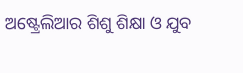ଅଷ୍ଟ୍ରେଲିଆର ଶିଶୁ ଶିକ୍ଷା ଓ ଯୁବ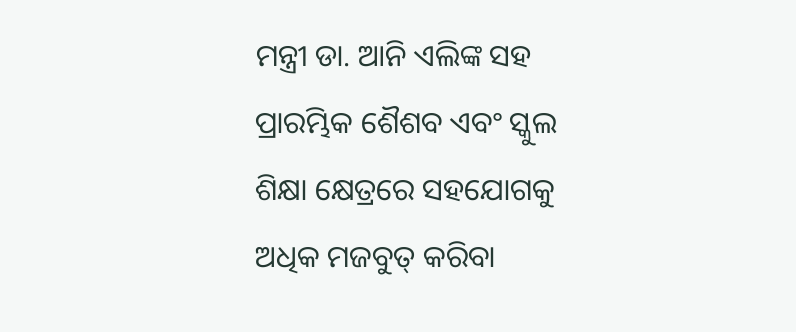ମନ୍ତ୍ରୀ ଡା. ଆନି ଏଲିଙ୍କ ସହ ପ୍ରାରମ୍ଭିକ ଶୈଶବ ଏବଂ ସ୍କୁଲ ଶିକ୍ଷା କ୍ଷେତ୍ରରେ ସହଯୋଗକୁ ଅଧିକ ମଜବୁତ୍ କରିବା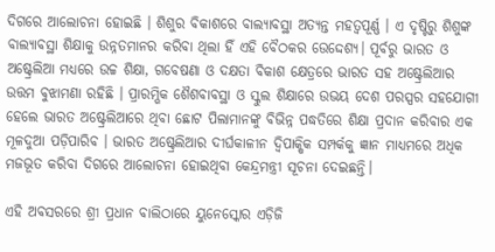ଦିଗରେ ଆଲୋଚନା ହୋଇଛି । ଶିଶୁର ବିକାଶରେ ବାଲ୍ୟାବସ୍ଥା ଅତ୍ୟନ୍ତ ମହତ୍ୱପୂର୍ଣ୍ଣ । ଏ ଦୃଷ୍ଟିରୁ ଶିଶୁଙ୍କ ବାଲ୍ୟାବସ୍ଥା ଶିକ୍ଷାକୁ ଉନ୍ନତମାନର କରିବା ଥିଲା ହିଁ ଏହି ବୈଠକର ଉ‌େଦ୍ଦେଶ୍ୟ। ପୂର୍ବରୁ ଭାରତ ଓ ଅଷ୍ଟ୍ରେଲିଆ ମଧ୍ୟରେ ଉଚ୍ଚ ଶିକ୍ଷା, ଗବେଷଣା ଓ ଦକ୍ଷତା ବିକାଶ କ୍ଷେତ୍ରରେ ଭାରତ ସହ ଅଷ୍ଟ୍ରେଲିଆର ଉତ୍ତମ ବୁଝାମଣା ରହିଛି । ପ୍ରାରମ୍ଭିକ ଶୈଶବାବସ୍ଥା ଓ ସ୍କୁଲ ଶିକ୍ଷାରେ ଉଭୟ ଦେଶ ପରସ୍ପର ସହଯୋଗୀ ହେଲେ ଭାରତ ଅଷ୍ଟ୍ରେଲିଆରେ ଥିବା ଛୋଟ ପିଲାମାନଙ୍କୁ ବିଭିନ୍ନ ପଦ୍ଧତିରେ ଶିକ୍ଷା ପ୍ରଦାନ କରିବାର ଏକ ମୂଳଦୁଆ ପଡ଼ିପାରିବ । ଭାରତ ଅଷ୍ଟ୍ରେଲିଆର ଦୀର୍ଘକାଳୀନ ଦ୍ୱିପାକ୍ଷିକ ସମ୍ପର୍କକୁ ଜ୍ଞାନ ମାଧ୍ୟମରେ ଅଧିକ ମଜଭୂତ କରିବା ଦିଗରେ ଆଲୋଚନା ହୋଇଥିବା କେନ୍ଦ୍ରମନ୍ତ୍ରୀ ସୂଚନା ଦେଇଛନ୍ତି।

ଏହି ଅବସରରେ ଶ୍ରୀ ପ୍ରଧାନ ବାଲିଠାରେ ୟୁନେସ୍କୋର ଏଡ଼ିଜି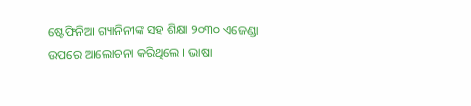ଷ୍ଟେଫିନିଆ ଗ୍ୟାନିନୀଙ୍କ ସହ ଶିକ୍ଷା ୨୦୩୦ ଏଜେଣ୍ଡା  ଉପରେ ଆଲୋଚନା କରିଥିଲେ । ଭାଷା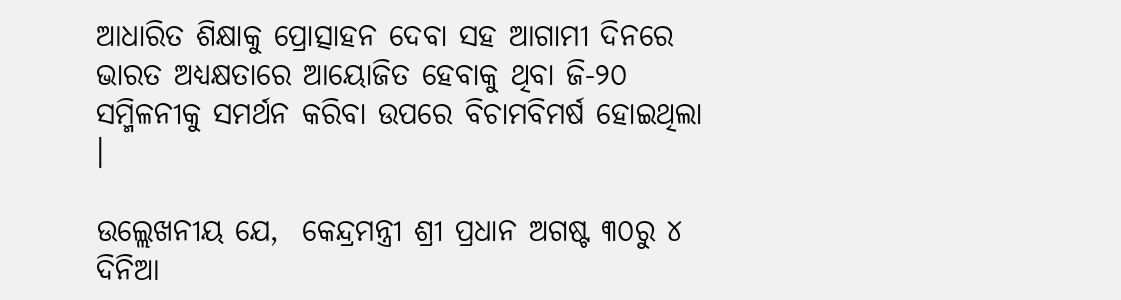ଆଧାରିତ ଶିକ୍ଷାକୁ ପ୍ରୋତ୍ସାହନ ଦେବା ସହ ଆଗାମୀ ଦିନରେ ଭାରତ ଅଧ୍ୟକ୍ଷତାରେ ଆୟୋଜିତ ହେବାକୁ ଥିବା ଜି-୨୦ ସମ୍ମିଳନୀକୁ ସମର୍ଥନ କରିବା ଉପରେ ବିଚାମବିମର୍ଷ ହୋଇଥିଲା ।

ଉଲ୍ଲେଖନୀୟ ଯେ,  କେନ୍ଦ୍ରମନ୍ତ୍ରୀ ଶ୍ରୀ ପ୍ରଧାନ ଅଗଷ୍ଟ ୩୦ରୁ ୪ ଦିନିଆ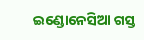ଇଣ୍ଡୋନେସିଆ ଗସ୍ତ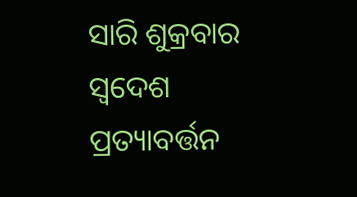ସାରି ଶୁକ୍ରବାର ସ୍ୱଦେଶ ପ୍ରତ୍ୟାବର୍ତ୍ତନ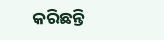କରିଛନ୍ତି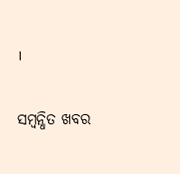।

ସମ୍ବନ୍ଧିତ ଖବର